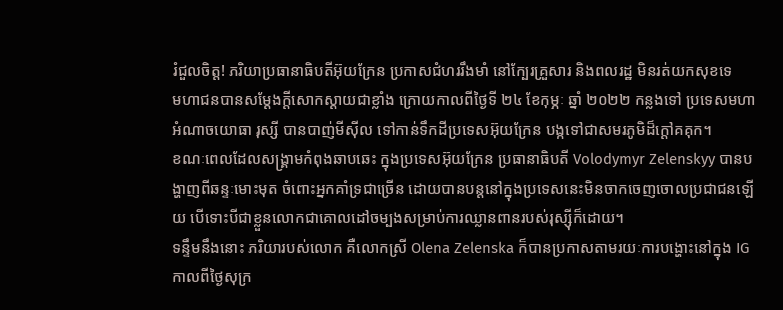រំជួលចិត្ត! ភរិយាប្រធានាធិបតីអ៊ុយក្រែន ប្រកាសជំហររឹងមាំ នៅក្បែរគ្រួសារ និងពលរដ្ឋ មិនរត់យកសុខទេ
មហាជនបានសម្ដែងក្ដីសោកស្ដាយជាខ្លាំង ក្រោយកាលពីថ្ងៃទី ២៤ ខែកុម្ភៈ ឆ្នាំ ២០២២ កន្លងទៅ ប្រទេសមហាអំណាចយោធា រុស្សី បានបាញ់មីស៊ីល ទៅកាន់ទឹកដីប្រទេសអ៊ុយក្រែន បង្កទៅជាសមរភូមិដ៏ក្ដៅគគុក។
ខណៈពេលដែលសង្រ្គាមកំពុងឆាបឆេះ ក្នុងប្រទេសអ៊ុយក្រែន ប្រធានាធិបតី Volodymyr Zelenskyy បានបង្ហាញពីឆន្ទៈមោះមុត ចំពោះអ្នកគាំទ្រជាច្រើន ដោយបានបន្តនៅក្នុងប្រទេសនេះមិនចាកចេញចោលប្រជាជនឡើយ បើទោះបីជាខ្លួនលោកជាគោលដៅចម្បងសម្រាប់ការឈ្លានពានរបស់រុស្ស៊ីក៏ដោយ។
ទន្ទឹមនឹងនោះ ភរិយារបស់លោក គឺលោកស្រី Olena Zelenska ក៏បានប្រកាសតាមរយៈការបង្ហោះនៅក្នុង IG កាលពីថ្ងៃសុក្រ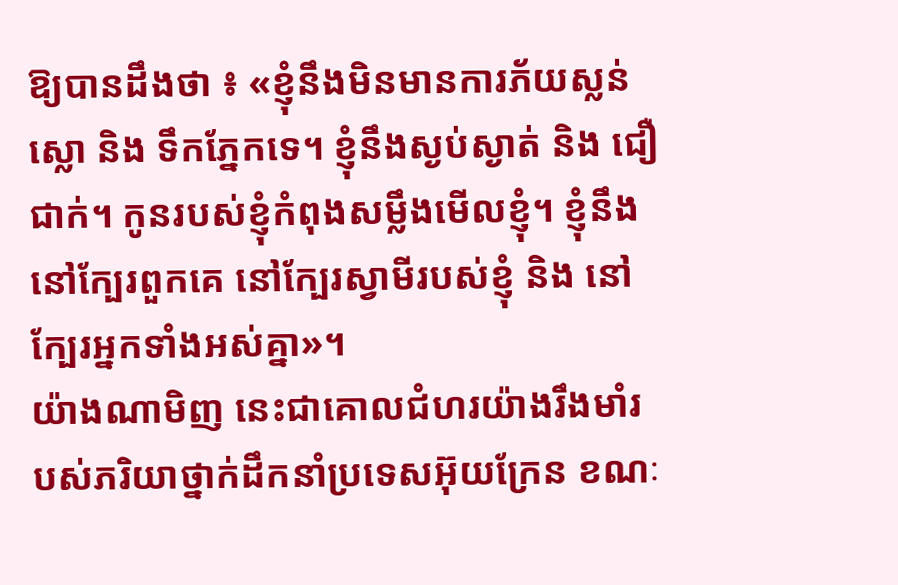ឱ្យបានដឹងថា ៖ «ខ្ញុំនឹងមិនមានការភ័យស្លន់ស្លោ និង ទឹកភ្នែកទេ។ ខ្ញុំនឹងស្ងប់ស្ងាត់ និង ជឿជាក់។ កូនរបស់ខ្ញុំកំពុងសម្លឹងមើលខ្ញុំ។ ខ្ញុំនឹងនៅក្បែរពួកគេ នៅក្បែរស្វាមីរបស់ខ្ញុំ និង នៅក្បែរអ្នកទាំងអស់គ្នា»។
យ៉ាងណាមិញ នេះជាគោលជំហរយ៉ាងរឹងមាំរបស់ភរិយាថ្នាក់ដឹកនាំប្រទេសអ៊ុយក្រែន ខណៈ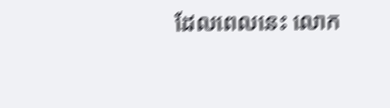ដែលពេលនេះ លោក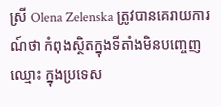ស្រី Olena Zelenska ត្រូវបានគេរាយការណ៍ថា កំពុងស្ថិតក្នុងទីតាំងមិនបញ្ចេញឈ្មោះ ក្នុងប្រទេស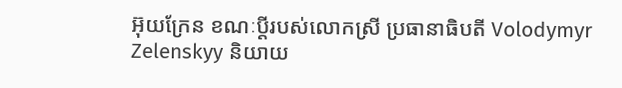អ៊ុយក្រែន ខណៈប្តីរបស់លោកស្រី ប្រធានាធិបតី Volodymyr Zelenskyy និយាយ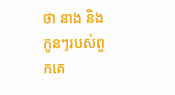ថា នាង និង កូនៗរបស់ពួកគេ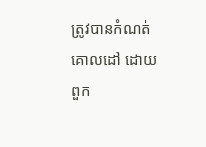ត្រូវបានកំណត់គោលដៅ ដោយពួក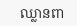ឈ្លានពា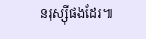នរុស្ស៊ីផងដែរ៕